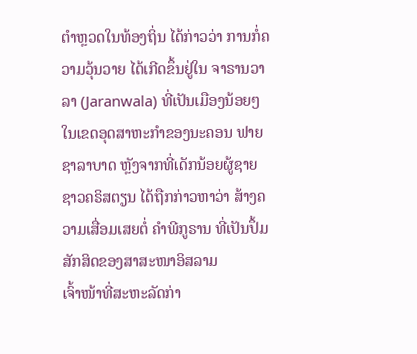ຕຳຫຼວດໃນທ້ອງຖິ່ນ ໄດ້ກ່າວວ່າ ການກໍ່ຄວາມວຸ້ນວາຍ ໄດ້ເກີດຂຶ້ນຢູ່ໃນ ຈາຣານວາລາ (Jaranwala) ທີ່ເປັນເມືອງນ້ອຍໆໃນເຂດອຸດສາຫະກຳຂອງນະຄອນ ຟາຍຊາລາບາດ ຫຼັງຈາກທີ່ເດັກນ້ອຍຜູ້ຊາຍຊາວຄຣິສຕຽນ ໄດ້ຖືກກ່າວຫາວ່າ ສ້າງຄວາມເສື່ອມເສຍຕໍ່ ຄຳພີກູຣານ ທີ່ເປັນປຶ້ມສັກສິດຂອງສາສະໜາອິສລາມ
ເຈົ້າໜ້າທີ່ສະຫະລັດກ່າ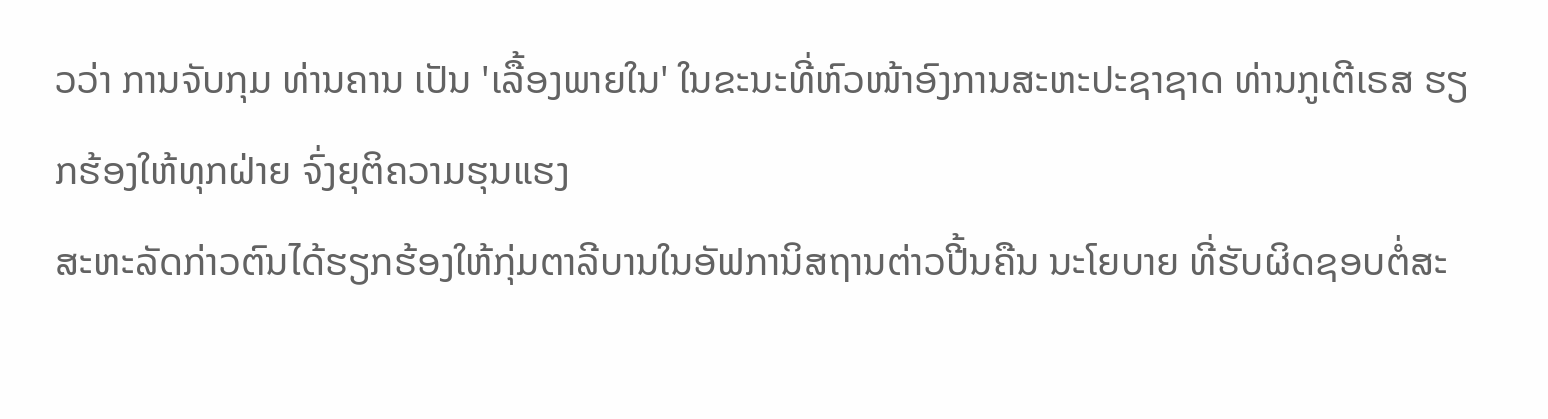ວວ່າ ການຈັບກຸມ ທ່ານຄານ ເປັນ 'ເລື້ອງພາຍໃນ' ໃນຂະນະທີ່ຫົວໜ້າອົງການສະຫະປະຊາຊາດ ທ່ານກູເຕີເຣສ ຮຽກຮ້ອງໃຫ້ທຸກຝ່າຍ ຈົ່ງຍຸຕິຄວາມຮຸນແຮງ
ສະຫະລັດກ່າວຕົນໄດ້ຮຽກຮ້ອງໃຫ້ກຸ່ມຕາລີບານໃນອັຟການິສຖານຕ່າວປີ້ນຄືນ ນະໂຍບາຍ ທີ່ຮັບຜິດຊອບຕໍ່ສະ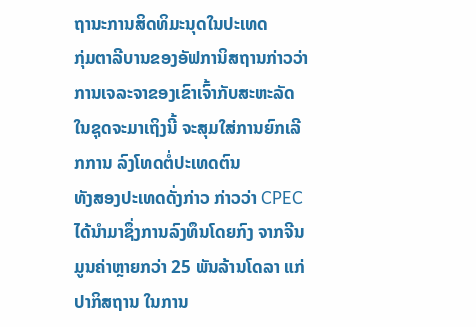ຖານະການສິດທິມະນຸດໃນປະເທດ
ກຸ່ມຕາລີບານຂອງອັຟການິສຖານກ່າວວ່າ ການເຈລະຈາຂອງເຂົາເຈົ້າກັບສະຫະລັດ ໃນຊຸດຈະມາເຖິງນີ້ ຈະສຸມໃສ່ການຍົກເລີກການ ລົງໂທດຕໍ່ປະເທດຕົນ
ທັງສອງປະເທດດັ່ງກ່າວ ກ່າວວ່າ CPEC ໄດ້ນຳມາຊຶ່ງການລົງທຶນໂດຍກົງ ຈາກຈີນມູນຄ່າຫຼາຍກວ່າ 25 ພັນລ້ານໂດລາ ແກ່ປາກິສຖານ ໃນການ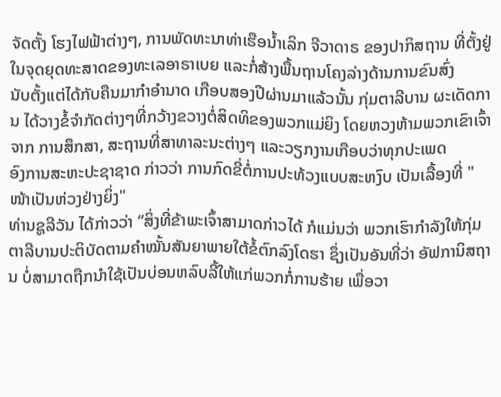ຈັດຕັ້ງ ໂຮງໄຟຟ້າຕ່າງໆ, ການພັດທະນາທ່າເຮືອນ້ຳເລິກ ຈີວາດາຣ ຂອງປາກິສຖານ ທີ່ຕັ້ງຢູ່ໃນຈຸດຍຸດທະສາດຂອງທະເລອາຣາເບຍ ແລະກໍ່ສ້າງພື້ນຖານໂຄງລ່າງດ້ານການຂົນສົ່ງ
ນັບຕັ້ງແຕ່ໄດ້ກັບຄືນມາກຳອຳນາດ ເກືອບສອງປີຜ່ານມາແລ້ວນັ້ນ ກຸ່ມຕາລີບານ ຜະເດັດການ ໄດ້ວາງຂໍ້ຈຳກັດຕ່າງໆທີ່ກວ້າງຂວາງຕໍ່ສິດທິຂອງພວກແມ່ຍິງ ໂດຍຫວງຫ້າມພວກເຂົາເຈົ້າຈາກ ການສຶກສາ, ສະຖານທີ່ສາທາລະນະຕ່າງໆ ແລະວຽກງານເກືອບວ່າທຸກປະເພດ
ອົງການສະຫະປະຊາຊາດ ກ່າວວ່າ ການກົດຂີ່ຕໍ່ການປະທ້ວງແບບສະຫງົບ ເປັນເລື້ອງທີ່ "ໜ້າເປັນຫ່ວງຢ່າງຍິ່ງ"
ທ່ານຊູລີວັນ ໄດ້ກ່າວວ່າ “ສິ່ງທີ່ຂ້າພະເຈົ້າສາມາດກ່າວໄດ້ ກໍແມ່ນວ່າ ພວກເຮົາກຳລັງໃຫ້ກຸ່ມຕາລີບານປະຕິບັດຕາມຄຳໝັ້ນສັນຍາພາຍໃຕ້ຂໍ້ຕົກລົງໂດຮາ ຊຶ່ງເປັນອັນທີ່ວ່າ ອັຟການິສຖານ ບໍ່ສາມາດຖືກນຳໃຊ້ເປັນບ່ອນຫລົບລີ້ໃຫ້ແກ່ພວກກໍ່ການຮ້າຍ ເພື່ອວາ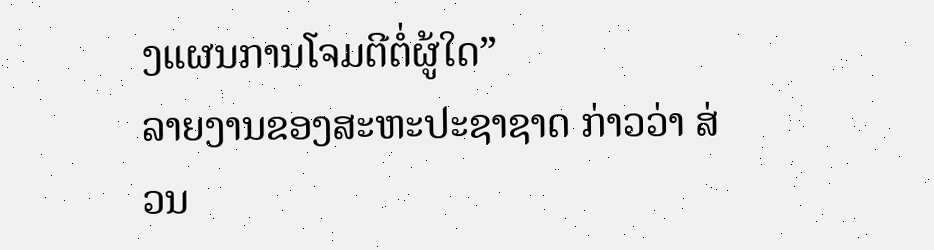ງແຜນການໂຈມຕີຕໍ່ຜູ້ໃດ”
ລາຍງານຂອງສະຫະປະຊາຊາດ ກ່າວວ່າ ສ່ວນ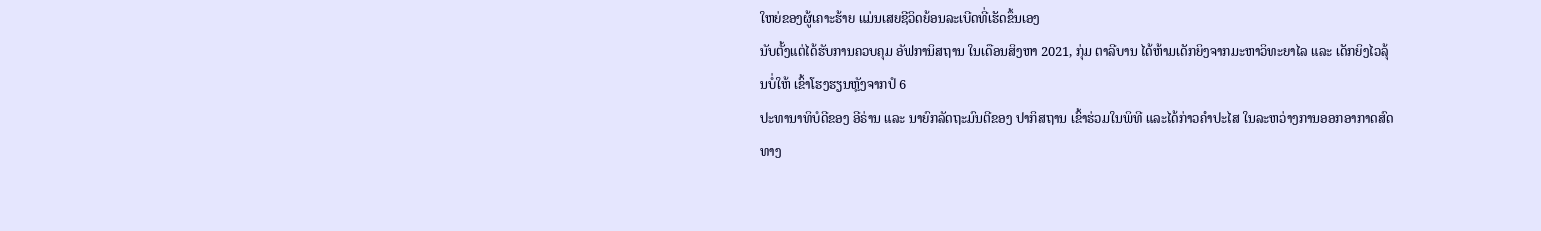ໃຫຍ່ຂອງຜູ້ເຄາະຮ້າຍ ແມ່ນເສຍຊີວິດຍ້ອນລະເບີດທີ່ເຮັດຂຶ້ນເອງ
ນັບຕັ້ງແຕ່ໄດ້ຮັບການຄວບຄຸມ ອັຟການິສຖານ ໃນເດືອນສິງຫາ 2021, ກຸ່ມ ຕາລີບານ ໄດ້ຫ້າມເດັກຍິງຈາກມະຫາວິທະຍາໄລ ແລະ ເດັກຍິງໄວລຸ້ນບໍ່ໃຫ້ ເຂົ້າໂຮງຮຽນຫຼັງຈາກປໍ 6
ປະທານາທິບໍດີຂອງ ອີຣ່ານ ແລະ ນາຍົກລັດຖະມົນຕີຂອງ ປາກິສຖານ ເຂົ້າຮ່ວມໃນພິທີ ແລະໄດ້ກ່າວຄໍາປະໄສ ໃນລະຫວ່າງການອອກອາກາດສົດທາງ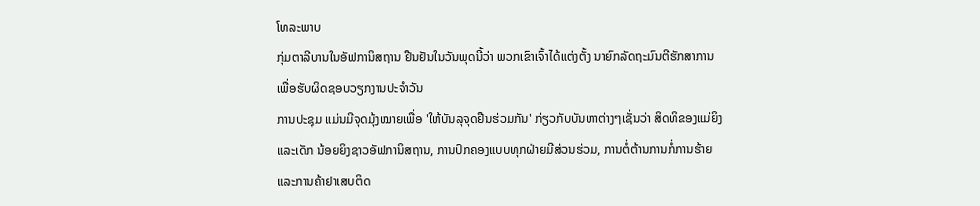ໂທລະພາບ
ກຸ່ມຕາລີບານໃນອັຟການິສຖານ ຢືນຢັນໃນວັນພຸດນີ້ວ່າ ພວກເຂົາເຈົ້າໄດ້ແຕ່ງຕັ້ງ ນາຍົກລັດຖະມົນຕີຮັກສາການ ເພື່ອຮັບຜິດຊອບວຽກງານປະຈຳວັນ
ການປະຊຸມ ແມ່ນມີຈຸດມຸ້ງໝາຍເພື່ອ 'ໃຫ້ບັນລຸຈຸດຢືນຮ່ວມກັນ' ກ່ຽວກັບບັນຫາຕ່າງໆເຊັ່ນວ່າ ສິດທິຂອງແມ່ຍິງ ແລະເດັກ ນ້ອຍຍິງຊາວອັຟການິສຖານ, ການປົກຄອງແບບທຸກຝ່າຍມີສ່ວນຮ່ວມ, ການຕໍ່ຕ້ານການກໍ່ການຮ້າຍ ແລະການຄ້າຢາເສບຕິດ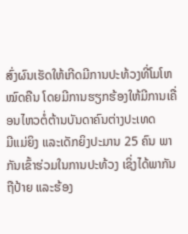ສົ່ງຜົນເຮັດໃຫ້ເກີດມີການປະທ້ວງທີ່ໂມໂຫໝົດຄືນ ໂດຍມີການຮຽກຮ້ອງໃຫ້ມີການເຄື່ອນໄຫວຕໍ່ຕ້ານບັນດາຄົນຕ່າງປະເທດ
ມີແມ່ຍິງ ແລະເດັກຍິງປະມານ 25 ຄົນ ພາກັນເຂົ້າຮ່ວມໃນການປະທ້ວງ ເຊິ່ງໄດ້ພາກັນຖືປ້າຍ ແລະຮ້ອງ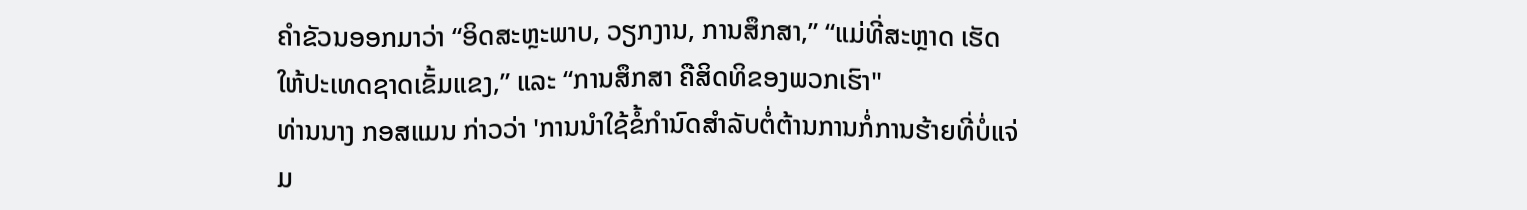ຄໍາຂັວນອອກມາວ່າ “ອິດສະຫຼະພາບ, ວຽກງານ, ການສຶກສາ,” “ແມ່ທີ່ສະຫຼາດ ເຮັດໃຫ້ປະເທດຊາດເຂັ້ມແຂງ,” ແລະ “ການສຶກສາ ຄືສິດທິຂອງພວກເຮົາ"
ທ່ານນາງ ກອສແມນ ກ່າວວ່າ 'ການນໍາໃຊ້ຂໍ້ກໍານົດສໍາລັບຕໍ່ຕ້ານການກໍ່ການຮ້າຍທີ່ບໍ່ແຈ່ມ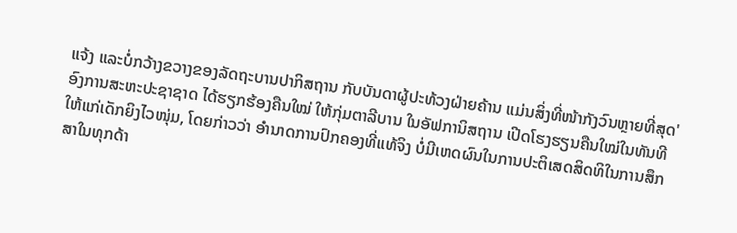ແຈ້ງ ແລະບໍ່ກວ້າງຂວາງຂອງລັດຖະບານປາກິສຖານ ກັບບັນດາຜູ້ປະທ້ວງຝ່າຍຄ້ານ ແມ່ນສິ່ງທີ່ໜ້າກັງວົນຫຼາຍທີ່ສຸດ'
ອົງການສະຫະປະຊາຊາດ ໄດ້ຮຽກຮ້ອງຄືນໃໝ່ ໃຫ້ກຸ່ມຕາລີບານ ໃນອັຟການິສຖານ ເປີດໂຮງຮຽນຄືນໃໝ່ໃນທັນທີ ໃຫ້ແກ່ເດັກຍິງໄວໜຸ່ມ, ໂດຍກ່າວວ່າ ອຳນາດການປົກຄອງທີ່ແທ້ຈິງ ບໍ່ມີເຫດຜົນໃນການປະຕິເສດສິດທິໃນການສຶກສາໃນທຸກດ້າ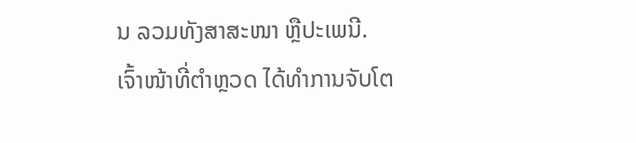ນ ລວມທັງສາສະໜາ ຫຼືປະເພນີ.
ເຈົ້າໜ້າທີ່ຕໍາຫຼວດ ໄດ້ທຳການຈັບໂຕ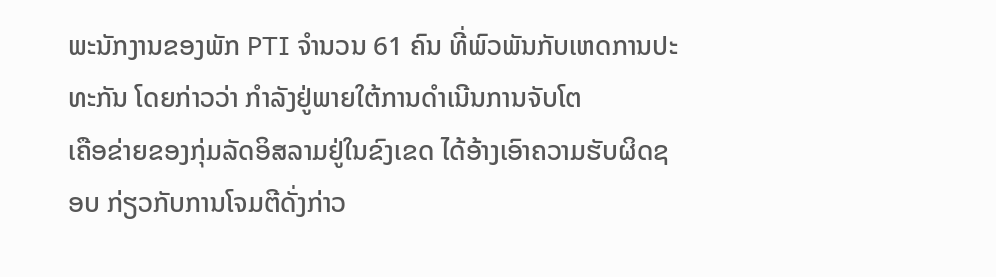ພະນັກງານຂອງພັກ PTI ຈໍານວນ 61 ຄົນ ທີ່ພົວພັນກັບເຫດການປະທະກັນ ໂດຍກ່າວວ່າ ກໍາລັງຢູ່ພາຍໃຕ້ການດໍາເນີນການຈັບໂຕ
ເຄືອຂ່າຍຂອງກຸ່ມລັດອິສລາມຢູ່ໃນຂົງເຂດ ໄດ້ອ້າງເອົາຄວາມຮັບຜິດຊອບ ກ່ຽວກັບການໂຈມຕີດັ່ງກ່າວ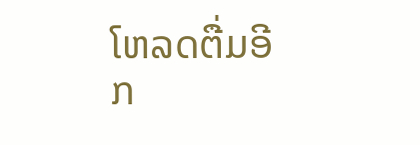ໂຫລດຕື່ມອີກ